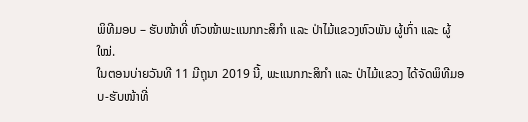ພິທີມອບ – ຮັບໜ້າທີ່ ຫົວໜ້າພະແນກກະສິກຳ ແລະ ປ່າໄມ້ແຂວງຫົວພັນ ຜູ້ເກົ່າ ແລະ ຜູ້ໃໝ່.
ໃນຕອນບ່າຍວັນທີ 11 ມີຖຸນາ 2019 ນີ້, ພະແນກກະສິກຳ ແລະ ປ່າໄມ້ແຂວງ ໄດ້ຈັດພິທີມອບ-ຮັບໜ້າທີ່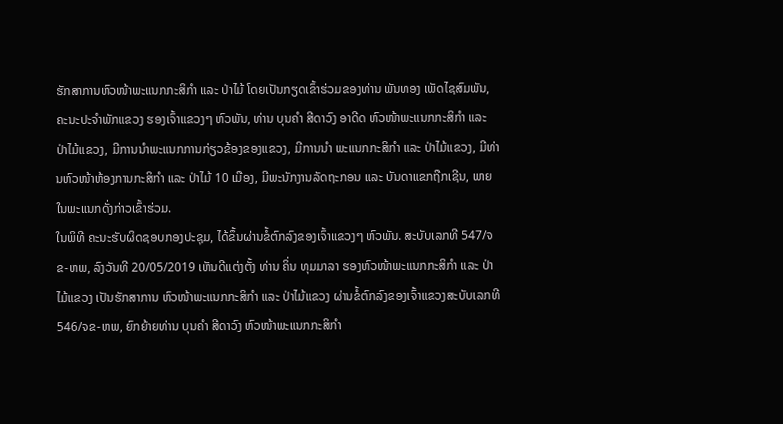ຮັກສາການຫົວໜ້າພະແນກກະສິກຳ ແລະ ປ່າໄມ້ ໂດຍເປັນກຽດເຂົ້າຮ່ວມຂອງທ່ານ ພັນທອງ ເພັດໄຊສົມພັນ, ຄະນະປະຈຳພັກແຂວງ ຮອງເຈົ້າແຂວງໆ ຫົວພັນ, ທ່ານ ບຸນຄຳ ສີດາວົງ ອາດີດ ຫົວໜ້າພະແນກກະສິກຳ ແລະ ປ່າໄມ້ແຂວງ, ມີການນຳພະແນກການກ່ຽວຂ້ອງຂອງແຂວງ, ມີການນຳ ພະແນກກະສິກຳ ແລະ ປ່າໄມ້ແຂວງ, ມີທ່ານຫົວໜ້າຫ້ອງການກະສິກຳ ແລະ ປ່າໄມ້ 10 ເມືອງ, ມີພະນັກງານລັດຖະກອນ ແລະ ບັນດາແຂກຖືກເຊີນ, ພາຍໃນພະແນກດັ່ງກ່າວເຂົ້າຮ່ວມ.
ໃນພິທີ ຄະນະຮັບຜິດຊອບກອງປະຊຸມ, ໄດ້ຂຶ້ນຜ່ານຂໍ້ຕົກລົງຂອງເຈົ້າແຂວງໆ ຫົວພັນ. ສະບັບເລກທີ 547/ຈຂ-ຫພ, ລົງວັນທີ 20/05/2019 ເຫັນດີແຕ່ງຕັ້ງ ທ່ານ ຄິ່ນ ທຸມມາລາ ຮອງຫົວໜ້າພະແນກກະສິກຳ ແລະ ປ່າໄມ້ແຂວງ ເປັນຮັກສາການ ຫົວໜ້າພະແນກກະສິກຳ ແລະ ປ່າໄມ້ແຂວງ ຜ່ານຂໍ້ຕົກລົງຂອງເຈົ້າແຂວງສະບັບເລກທີ546/ຈຂ-ຫພ, ຍົກຍ້າຍທ່ານ ບຸນຄຳ ສີດາວົງ ຫົວໜ້າພະແນກກະສິກຳ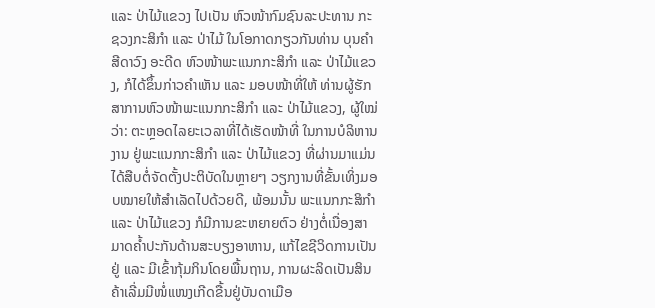ແລະ ປ່າໄມ້ແຂວງ ໄປເປັນ ຫົວໜ້າກົມຊົນລະປະທານ ກະຊວງກະສິກຳ ແລະ ປ່າໄມ້ ໃນໂອກາດກຽວກັນທ່ານ ບຸນຄຳ ສີດາວົງ ອະດີດ ຫົວໜ້າພະແນກກະສິກຳ ແລະ ປ່າໄມ້ແຂວງ, ກໍໄດ້ຂຶ້ນກ່າວຄໍາເຫັນ ແລະ ມອບໜ້າທີ່ໃຫ້ ທ່ານຜູ້ຮັກສາການຫົວໜ້າພະແນກກະສິກຳ ແລະ ປ່າໄມ້ແຂວງ, ຜູ້ໃໝ່ວ່າ: ຕະຫຼອດໄລຍະເວລາທີ່ໄດ້ເຮັດໜ້າທີ່ ໃນການບໍລິຫານງານ ຢູ່ພະແນກກະສິກຳ ແລະ ປ່າໄມ້ແຂວງ ທີ່ຜ່ານມາແມ່ນໄດ້ສືບຕໍ່ຈັດຕັ້ງປະຕິບັດໃນຫຼາຍໆ ວຽກງານທີ່ຂັ້ນເທິ່ງມອບໝາຍໃຫ້ສຳເລັດໄປດ້ວຍດີ, ພ້ອມນັ້ນ ພະແນກກະສິກຳ ແລະ ປ່າໄມ້ແຂວງ ກໍມີການຂະຫຍາຍຕົວ ຢ່າງຕໍ່ເນື່ອງສາມາດຄ້ຳປະກັນດ້ານສະບຽງອາຫານ, ແກ້ໄຂຊີວິດການເປັນຢູ່ ແລະ ມີເຂົ້າກຸ້ມກິນໂດຍພື້ນຖານ, ການຜະລິດເປັນສິນຄ້າເລີ່ມມີໜໍ່ແໜງເກີດຂື້ນຢູ່ບັນດາເມືອ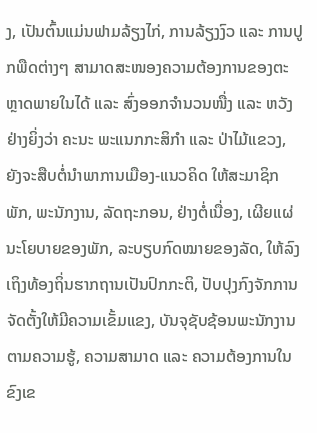ງ, ເປັນຕົ້ນແມ່ນຟາມລ້ຽງໄກ່, ການລ້ຽງງົວ ແລະ ການປູກພືດຕ່າງໆ ສາມາດສະໜອງຄວາມຕ້ອງການຂອງຕະຫຼາດພາຍໃນໄດ້ ແລະ ສົ່ງອອກຈຳນວນໜື່ງ ແລະ ຫວັງຢ່າງຍິ່ງວ່າ ຄະນະ ພະແນກກະສິກຳ ແລະ ປ່າໄມ້ແຂວງ, ຍັງຈະສືບຕໍ່ນຳພາການເມືອງ-ແນວຄິດ ໃຫ້ສະມາຊິກພັກ, ພະນັກງານ, ລັດຖະກອນ, ຢ່າງຕໍ່ເນື່ອງ, ເຜີຍແຜ່ນະໂຍບາຍຂອງພັກ, ລະບຽບກົດໝາຍຂອງລັດ, ໃຫ້ລົງເຖິງທ້ອງຖິ່ນຮາກຖານເປັນປົກກະຕິ, ປັບປຸງກົງຈັກການຈັດຕັ້ງໃຫ້ມີຄວາມເຂັ້ມແຂງ, ບັນຈຸຊັບຊ້ອນພະນັກງານຕາມຄວາມຮູ້, ຄວາມສາມາດ ແລະ ຄວາມຕ້ອງການໃນຂົງເຂ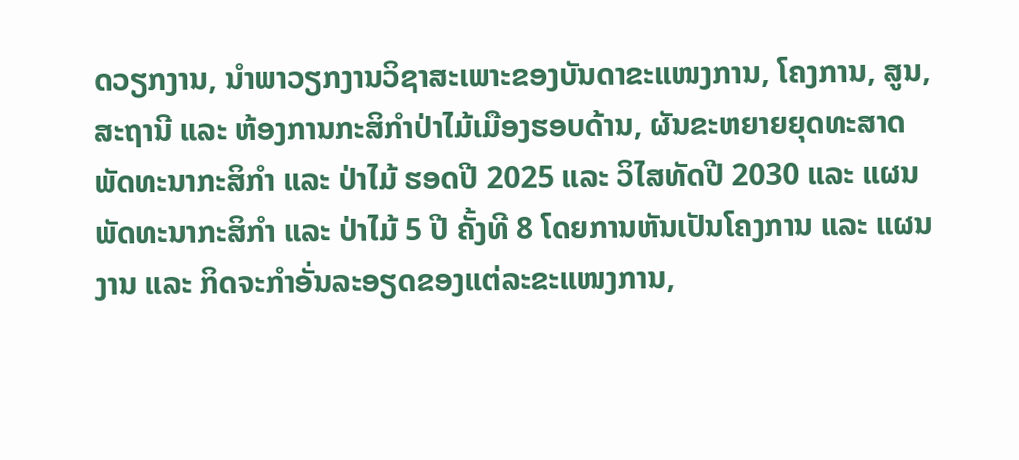ດວຽກງານ, ນຳພາວຽກງານວິຊາສະເພາະຂອງບັນດາຂະແໜງການ, ໂຄງການ, ສູນ, ສະຖານີ ແລະ ຫ້ອງການກະສິກຳປ່າໄມ້ເມືອງຮອບດ້ານ, ຜັນຂະຫຍາຍຍຸດທະສາດພັດທະນາກະສິກຳ ແລະ ປ່າໄມ້ ຮອດປີ 2025 ແລະ ວິໄສທັດປີ 2030 ແລະ ແຜນພັດທະນາກະສິກຳ ແລະ ປ່າໄມ້ 5 ປີ ຄັ້ງທີ 8 ໂດຍການຫັນເປັນໂຄງການ ແລະ ແຜນງານ ແລະ ກິດຈະກຳອັ່ນລະອຽດຂອງແຕ່ລະຂະແໜງການ,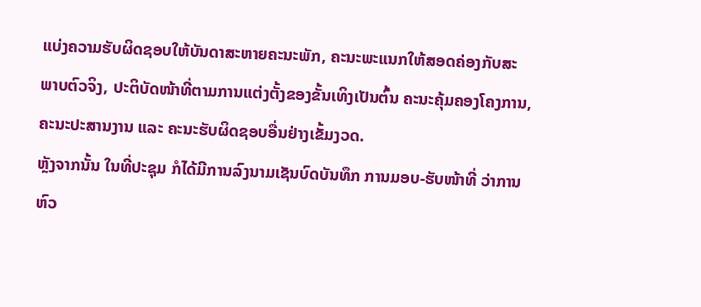ແບ່ງຄວາມຮັບຜິດຊອບໃຫ້ບັນດາສະຫາຍຄະນະພັກ, ຄະນະພະແນກໃຫ້ສອດຄ່ອງກັບສະພາບຕົວຈິງ, ປະຕິບັດໜ້າທີ່ຕາມການແຕ່ງຕັ້ງຂອງຂັ້ນເທິງເປັນຕົ້ນ ຄະນະຄຸ້ມຄອງໂຄງການ, ຄະນະປະສານງານ ແລະ ຄະນະຮັບຜິດຊອບອື່ນຢ່າງເຂັ້ມງວດ.
ຫຼັງຈາກນັ້ນ ໃນທີ່ປະຊຸມ ກໍໄດ້ມີການລົງນາມເຊັນບົດບັນທຶກ ການມອບ-ຮັບໜ້າທີ່ ວ່າການຫົວ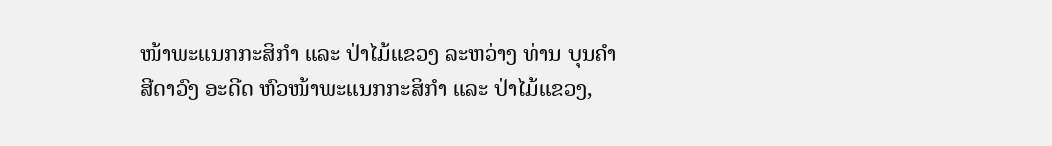ໜ້າພະແນກກະສິກຳ ແລະ ປ່າໄມ້ແຂວງ ລະຫວ່າງ ທ່ານ ບຸນຄຳສີດາວົງ ອະດີດ ຫົວໜ້າພະແນກກະສິກຳ ແລະ ປ່າໄມ້ແຂວງ,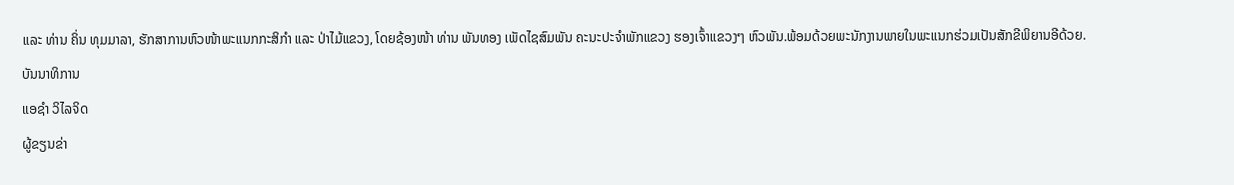ແລະ ທ່ານ ຄິ່ນ ທຸມມາລາ, ຮັກສາການຫົວໜ້າພະແນກກະສິກຳ ແລະ ປ່າໄມ້ແຂວງ, ໂດຍຊ້ອງໜ້າ ທ່ານ ພັນທອງ ເພັດໄຊສົມພັນ ຄະນະປະຈຳພັກແຂວງ ຮອງເຈົ້າແຂວງໆ ຫົວພັນ.ພ້ອມດ້ວຍພະນັກງານພາຍໃນພະແນກຮ່ວມເປັນສັກຂີພິຍານອີດ້ວຍ.
ບັນນາທິການ
ແອຊຳ ວິໄລຈິດ
ຜູ້ຂຽນຂ່າ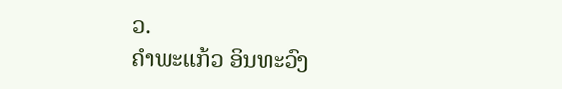ວ.
ຄຳພະແກ້ວ ອິນທະວົງ